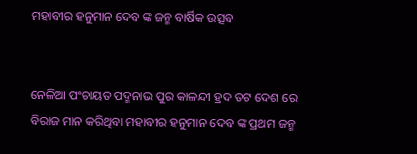ମହାବୀର ହନୁମାନ ଦେବ ଙ୍କ ଜନ୍ମ ବାର୍ଷିକ ଉତ୍ସବ


ନେଳିଆ ପଂଚାୟତ ପଦ୍ମନାଭ ପୁର କାଳନ୍ଦୀ ହ୍ରଦ ତଟ ଦେଶ ରେ ବିରାଜ ମାନ କରିଥିବା ମହାବୀର ହନୁମାନ ଦେବ ଙ୍କ ପ୍ରଥମ ଜନ୍ମ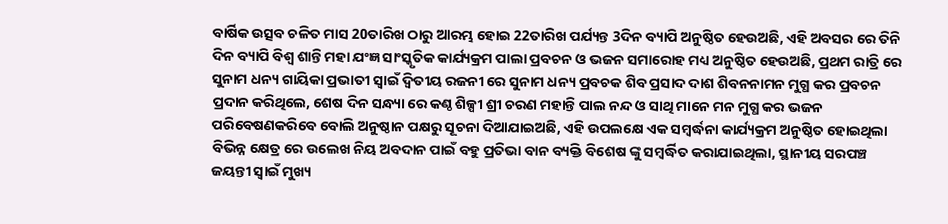ବାର୍ଷିକ ଉତ୍ସବ ଚଳିତ ମାସ 20ତାରିଖ ଠାରୁ ଆରମ୍ଭ ହୋଇ 22ତାରିଖ ପର୍ଯ୍ୟନ୍ତ 3ଦିନ ବ୍ୟାପି ଅନୁଷ୍ଠିତ ହେଉଅଛି, ଏହି ଅବସର ରେ ତିନି ଦିନ ବ୍ୟାପି ବିଶ୍ୱ ଶାନ୍ତି ମହା ଯଂଜ୍ଞ ସାଂସ୍କୃତିକ କାର୍ଯ୍ୟକ୍ରମ ପାଲା ପ୍ରବଚନ ଓ ଭଜନ ସମାରୋହ ମଧ୍ୟ ଅନୁଷ୍ଠିତ ହେଉଅଛି, ପ୍ରଥମ ରାତ୍ରି ରେ ସୁନାମ ଧନ୍ୟ ଗାୟିକା ପ୍ରଭାତୀ ସ୍ୱାଇଁ ଦ୍ୱିତୀୟ ରଜନୀ ରେ ସୁନାମ ଧନ୍ୟ ପ୍ରବଚକ ଶିବ ପ୍ରସାଦ ଦାଶ ଶିବନନାମନ ମୁଗ୍ଧ କର ପ୍ରବଚନ ପ୍ରଦାନ କରିଥିଲେ, ଶେଷ ଦିନ ସନ୍ଧ୍ୟା ରେ କଣ୍ଠ ଶିଳ୍ପୀ ଶ୍ରୀ ଚରଣ ମହାନ୍ତି ପାଲ ନନ୍ଦ ଓ ସାଥି ମାନେ ମନ ମୁଗ୍ଧ କର ଭଜନ ପରିବେଷଣକରିବେ ବୋଲି ଅନୁଷ୍ଠାନ ପକ୍ଷରୁ ସୂଚନା ଦିଆଯାଇଅଛି, ଏହି ଉପଲକ୍ଷେ ଏକ ସମ୍ବର୍ଦ୍ଧନା କାର୍ଯ୍ୟକ୍ରମ ଅନୁଷ୍ଠିତ ହୋଇଥିଲା ବିଭିନ୍ନ କ୍ଷେତ୍ର ରେ ଉଲେଖ ନିୟ ଅବଦାନ ପାଇଁ ବହୁ ପ୍ରତିଭା ବାନ ବ୍ୟକ୍ତି ବିଶେଷ ଙ୍କୁ ସମ୍ବର୍ଦ୍ଧିତ କରାଯାଇଥିଲା, ସ୍ଥାନୀୟ ସରପଞ୍ଚ ଜୟନ୍ତୀ ସ୍ୱାଇଁ ମୁଖ୍ୟ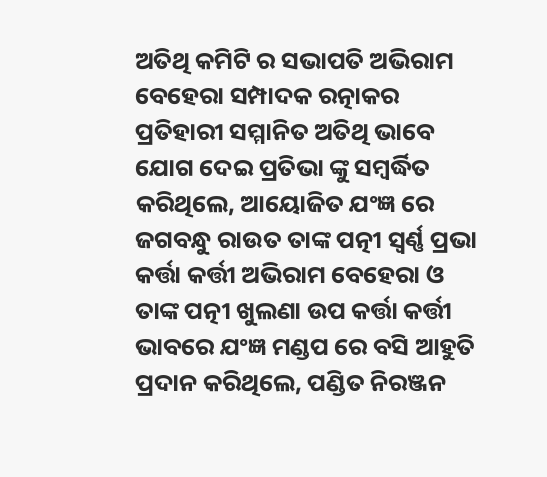ଅତିଥି କମିଟି ର ସଭାପତି ଅଭିରାମ ବେହେରା ସମ୍ପାଦକ ରତ୍ନାକର ପ୍ରତିହାରୀ ସମ୍ମାନିତ ଅତିଥି ଭାବେ ଯୋଗ ଦେଇ ପ୍ରତିଭା ଙ୍କୁ ସମ୍ବର୍ଦ୍ଧିତ କରିଥିଲେ, ଆୟୋଜିତ ଯଂଜ୍ଞ ରେ ଜଗବନ୍ଧୁ ରାଉତ ତାଙ୍କ ପତ୍ନୀ ସ୍ବର୍ଣ୍ଣ ପ୍ରଭା କର୍ତ୍ତା କର୍ତ୍ତୀ ଅଭିରାମ ବେହେରା ଓ ତାଙ୍କ ପତ୍ନୀ ଖୁଲଣା ଉପ କର୍ତ୍ତା କର୍ତ୍ତୀ ଭାବରେ ଯଂଜ୍ଞ ମଣ୍ଡପ ରେ ବସି ଆହୁତି ପ୍ରଦାନ କରିଥିଲେ, ପଣ୍ଡିତ ନିରଞ୍ଜନ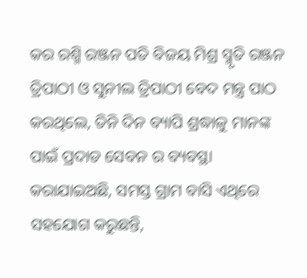କର ରଶ୍ମି ରଞ୍ଜନ ପତି ବିଜୟ ମିଶ୍ର ସ୍ମୃତି ରଞ୍ଜନ ତ୍ରିପାଠୀ ଓ ସୁନୀଲ ତ୍ରିପାଠୀ ବେଦ ମନ୍ତ୍ର ପାଠ କରଥିଲେ, ତିନି ଦିନ ବ୍ୟାପି ଶ୍ରଦ୍ଧାଳୁ ମାନଙ୍କ ପାଇଁ ପ୍ରଦାଡ ସେବନ ର ବ୍ୟବସ୍ଥା କରାଯାଇଅଛି, ସମସ୍ତ ଗ୍ରାମ ବାସି ଏଥିରେ ସହଯୋଗ କରୁଛନ୍ତି,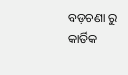ବଡ଼ଚଣା ରୁ କାର୍ତିକ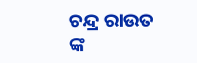ଚନ୍ଦ୍ର ରାଉତ ଙ୍କ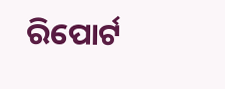ରିପୋର୍ଟ